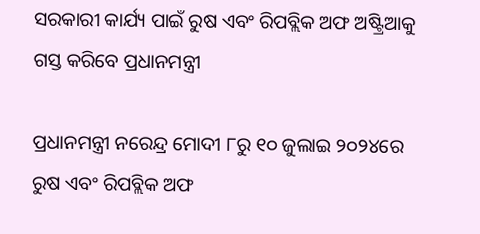ସରକାରୀ କାର୍ଯ୍ୟ ପାଇଁ ରୁଷ ଏବଂ ରିପବ୍ଲିକ ଅଫ ଅଷ୍ଟ୍ରିଆକୁ ଗସ୍ତ କରିବେ ପ୍ରଧାନମନ୍ତ୍ରୀ

ପ୍ରଧାନମନ୍ତ୍ରୀ ନରେନ୍ଦ୍ର ମୋଦୀ ୮ରୁ ୧୦ ଜୁଲାଇ ୨୦୨୪ରେ ରୁଷ ଏବଂ ରିପବ୍ଲିକ ଅଫ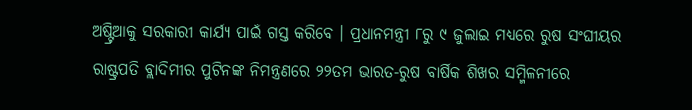ଅଷ୍ଟ୍ରିଆକୁ ସରକାରୀ କାର୍ଯ୍ୟ ପାଇଁ ଗସ୍ତ କରିବେ । ପ୍ରଧାନମନ୍ତ୍ରୀ ୮ରୁ ୯ ଜୁଲାଇ ମଧ୍ୟରେ ରୁଷ ସଂଘୀୟର ରାଷ୍ଟ୍ରପତି ବ୍ଲାଦିମୀର ପୁଟିନଙ୍କ ନିମନ୍ତ୍ରଣରେ ୨୨ତମ ଭାରତ-ରୁଷ ବାର୍ଷିକ ଶିଖର ସମ୍ମିଳନୀରେ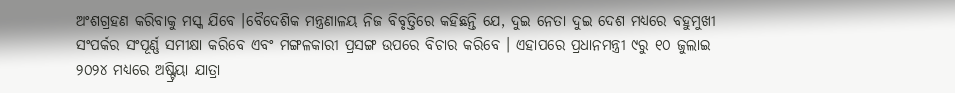ଅଂଶଗ୍ରହଣ କରିବାକୁ ମସ୍କ ଯିବେ ।ବୈଦେଶିକ ମନ୍ତ୍ରଣାଳୟ ନିଜ ବିବୃତ୍ତିରେ କହିଛନ୍ତି ଯେ, ଦୁଇ ନେତା ଦୁଇ ଦେଶ ମଧ୍ୟରେ ବହୁମୁଖୀ ସଂପର୍କର ସଂପୂର୍ଣ୍ଣ ସମୀକ୍ଷା କରିବେ ଏବଂ ମଙ୍ଗଳକାରୀ ପ୍ରସଙ୍ଗ ଉପରେ ବିଚାର କରିବେ । ଏହାପରେ ପ୍ରଧାନମନ୍ତ୍ରୀ ୯ରୁ ୧୦ ଜୁଲାଇ ୨୦୨୪ ମଧ୍ୟରେ ଅଷ୍ଟ୍ରିୟା ଯାତ୍ରା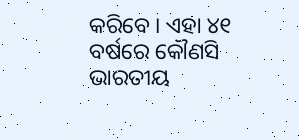କରିବେ । ଏହା ୪୧ ବର୍ଷରେ କୌଣସି ଭାରତୀୟ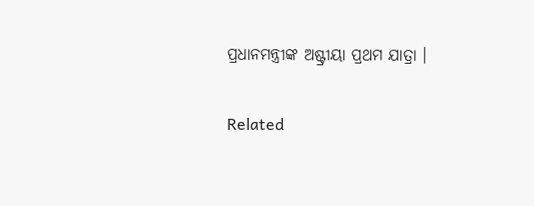ପ୍ରଧାନମନ୍ତ୍ରୀଙ୍କ ଅଷ୍ଟ୍ରୀୟା ପ୍ରଥମ ଯାତ୍ରା ।

Related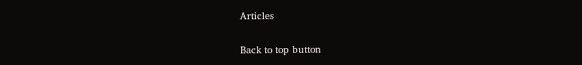Articles

Back to top button